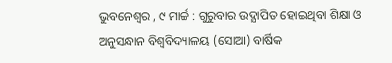ଭୁବନେଶ୍ୱର , ୯ ମାର୍ଚ୍ଚ : ଗୁରୁବାର ଉଦ୍ଯାପିତ ହୋଇଥିବା ଶିକ୍ଷା ଓ ଅନୁସନ୍ଧାନ ବିଶ୍ୱବିଦ୍ୟାଳୟ (ସୋଆ) ବାର୍ଷିକ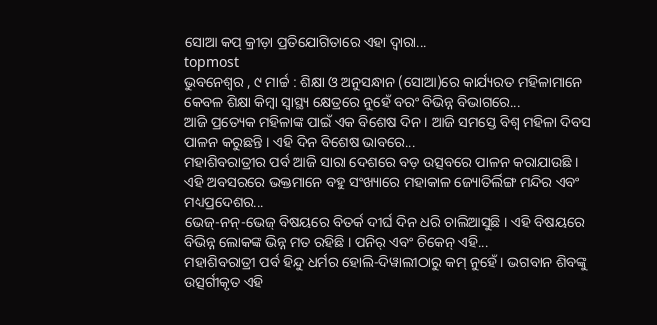ସୋଆ କପ୍ କ୍ରୀଡ଼ା ପ୍ରତିଯୋଗିତାରେ ଏହା ଦ୍ୱାରା...
topmost
ଭୁବନେଶ୍ୱର , ୯ ମାର୍ଚ୍ଚ : ଶିକ୍ଷା ଓ ଅନୁସନ୍ଧାନ (ସୋଆ)ରେ କାର୍ଯ୍ୟରତ ମହିଳାମାନେ କେବଳ ଶିକ୍ଷା କିମ୍ବା ସ୍ୱାସ୍ଥ୍ୟ କ୍ଷେତ୍ରରେ ନୁହେଁ ବରଂ ବିଭିନ୍ନ ବିଭାଗରେ...
ଆଜି ପ୍ରତ୍ୟେକ ମହିଳାଙ୍କ ପାଇଁ ଏକ ବିଶେଷ ଦିନ । ଆଜି ସମସ୍ତେ ବିଶ୍ବ ମହିଳା ଦିବସ ପାଳନ କରୁଛନ୍ତି । ଏହି ଦିନ ବିଶେଷ ଭାବରେ...
ମହାଶିବରାତ୍ରୀର ପର୍ବ ଆଜି ସାରା ଦେଶରେ ବଡ଼ ଉତ୍ସବରେ ପାଳନ କରାଯାଉଛି । ଏହି ଅବସରରେ ଭକ୍ତମାନେ ବହୁ ସଂଖ୍ୟାରେ ମହାକାଳ ଜ୍ୟୋତିର୍ଲିଙ୍ଗ ମନ୍ଦିର ଏବଂ ମଧ୍ୟପ୍ରଦେଶର...
ଭେଜ୍-ନନ୍-ଭେଜ୍ ବିଷୟରେ ବିତର୍କ ଦୀର୍ଘ ଦିନ ଧରି ଚାଲିଆସୁଛି । ଏହି ବିଷୟରେ ବିଭିନ୍ନ ଲୋକଙ୍କ ଭିନ୍ନ ମତ ରହିଛି । ପନିର୍ ଏବଂ ଚିକେନ୍ ଏହି...
ମହାଶିବରାତ୍ରୀ ପର୍ବ ହିନ୍ଦୁ ଧର୍ମର ହୋଲି-ଦିୱାଲୀଠାରୁ କମ୍ ନୁହେଁ । ଭଗବାନ ଶିବଙ୍କୁ ଉତ୍ସର୍ଗୀକୃତ ଏହି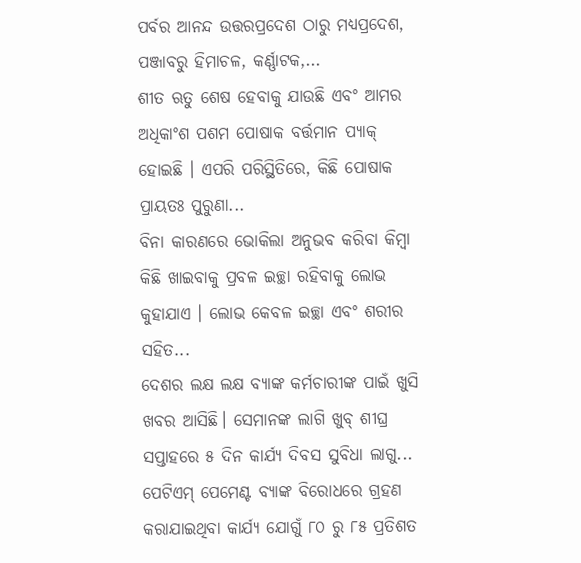ପର୍ବର ଆନନ୍ଦ ଉତ୍ତରପ୍ରଦେଶ ଠାରୁ ମଧ୍ୟପ୍ରଦେଶ, ପଞ୍ଜାବରୁ ହିମାଚଳ, କର୍ଣ୍ଣାଟକ,...
ଶୀତ ଋତୁ ଶେଷ ହେବାକୁ ଯାଉଛି ଏବଂ ଆମର ଅଧିକାଂଶ ପଶମ ପୋଷାକ ବର୍ତ୍ତମାନ ପ୍ୟାକ୍ ହୋଇଛି । ଏପରି ପରିସ୍ଥିତିରେ, କିଛି ପୋଷାକ ପ୍ରାୟତଃ ପୁରୁଣା...
ବିନା କାରଣରେ ଭୋକିଲା ଅନୁଭବ କରିବା କିମ୍ବା କିଛି ଖାଇବାକୁ ପ୍ରବଳ ଇଚ୍ଛା ରହିବାକୁ ଲୋଭ କୁହାଯାଏ । ଲୋଭ କେବଳ ଇଚ୍ଛା ଏବଂ ଶରୀର ସହିତ...
ଦେଶର ଲକ୍ଷ ଲକ୍ଷ ବ୍ୟାଙ୍କ କର୍ମଚାରୀଙ୍କ ପାଇଁ ଖୁସି ଖବର ଆସିଛି। ସେମାନଙ୍କ ଲାଗି ଖୁବ୍ ଶୀଘ୍ର ସପ୍ତାହରେ ୫ ଦିନ କାର୍ଯ୍ୟ ଦିବସ ସୁବିଧା ଲାଗୁ...
ପେଟିଏମ୍ ପେମେଣ୍ଟ ବ୍ୟାଙ୍କ ବିରୋଧରେ ଗ୍ରହଣ କରାଯାଇଥିବା କାର୍ଯ୍ୟ ଯୋଗୁଁ ୮୦ ରୁ ୮୫ ପ୍ରତିଶତ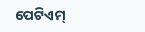ପେଟିଏମ୍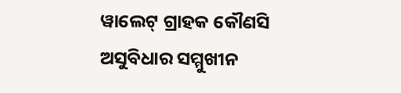ୱାଲେଟ୍ ଗ୍ରାହକ କୌଣସି ଅସୁବିଧାର ସମ୍ମୁଖୀନ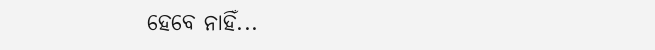ହେବେ ନାହିଁ...